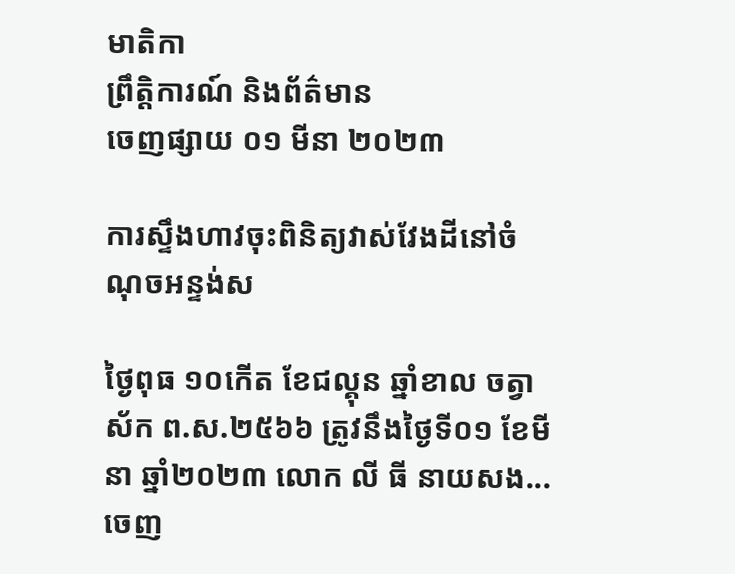មាតិកា
ព្រឹត្តិការណ៍ និងព័ត៌មាន
ចេញផ្សាយ ០១ មីនា ២០២៣

ការស្ទឹងហាវចុះពិនិត្យវាស់វែងដីនៅចំណុចអន្ទង់ស

ថ្ងៃពុធ ១០កើត ខែជល្គុន ឆ្នាំខាល ចត្វាស័ក ព.ស.២៥៦៦ ត្រូវនឹងថ្ងៃទី០១ ខែមីនា ឆ្នាំ២០២៣ លោក លី ធី នាយសង...
ចេញ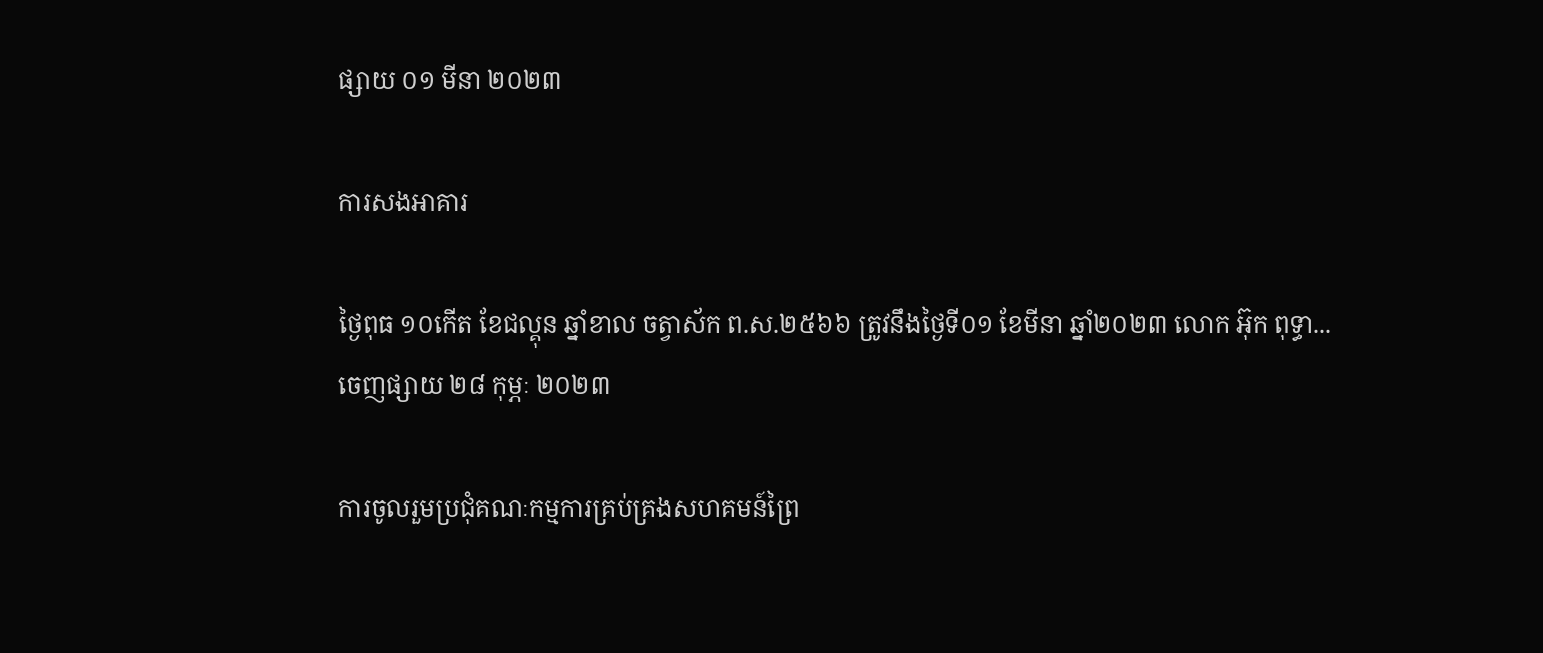ផ្សាយ ០១ មីនា ២០២៣

ការសងអាគារ

ថ្ងៃពុធ ១០កើត ខែជល្គុន ឆ្នាំខាល ចត្វាស័ក ព.ស.២៥៦៦ ត្រូវនឹងថ្ងៃទី០១ ខែមីនា ឆ្នាំ២០២៣ លោក អ៊ុក ពុទ្ធា...
ចេញផ្សាយ ២៨ កុម្ភៈ ២០២៣

ការចូលរួមប្រជុំគណៈកម្មការគ្រប់គ្រងសហគមន៍ព្រៃ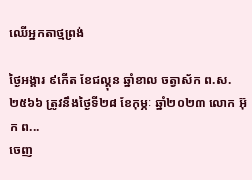ឈើអ្នកតាថ្មព្រង់

ថ្ងៃអង្គារ ៩កើត ខែជល្គុន ឆ្នាំខាល ចត្វាស័ក ព.ស.២៥៦៦ ត្រូវនឹងថ្ងៃទី២៨ ខែកុម្ភៈ ឆ្នាំ២០២៣ លោក អ៊ុក ព...
ចេញ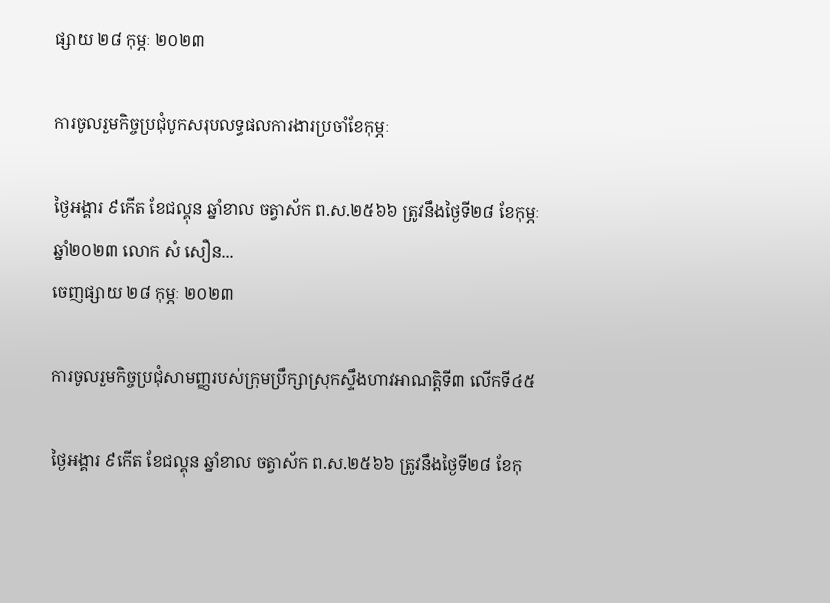ផ្សាយ ២៨ កុម្ភៈ ២០២៣

ការចូលរួមកិច្ចប្រជុំបូកសរុបលទ្ធផលការងារប្រចាំខែកុម្ភៈ

ថ្ងៃអង្គារ ៩កើត ខែជល្គុន ឆ្នាំខាល ចត្វាស័ក ព.ស.២៥៦៦ ត្រូវនឹងថ្ងៃទី២៨ ខែកុម្ភៈ ឆ្នាំ២០២៣ លោក សំ សឿន...
ចេញផ្សាយ ២៨ កុម្ភៈ ២០២៣

ការចូលរួមកិច្ចប្រជុំសាមញ្ញរបស់ក្រុមប្រឹក្សាស្រុកស្ទឹងហាវអាណត្តិទី៣ លើកទី៤៥

ថ្ងៃអង្គារ ៩កើត ខែជល្គុន ឆ្នាំខាល ចត្វាស័ក ព.ស.២៥៦៦ ត្រូវនឹងថ្ងៃទី២៨ ខែកុ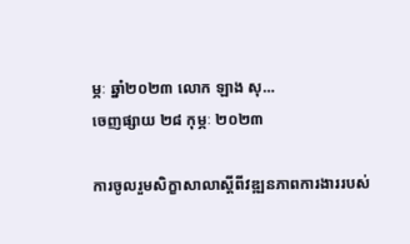ម្ភៈ ឆ្នាំ២០២៣ លោក ឡាង សុ...
ចេញផ្សាយ ២៨ កុម្ភៈ ២០២៣

ការចូលរួមសិក្ខាសាលាស្តីពីវឌ្ឍនភាពការងាររបស់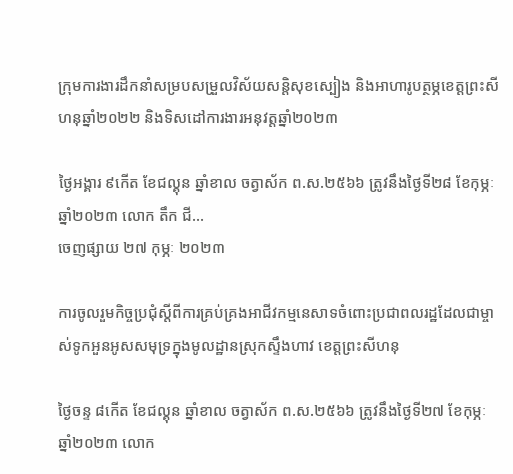ក្រុមការងារដឹកនាំសម្របសម្រួលវិស័យសន្តិសុខស្បៀង និងអាហារូបត្ថម្ភខេត្តព្រះសីហនុឆ្នាំ២០២២ និងទិសដៅការងារអនុវត្តឆ្នាំ២០២៣

ថ្ងៃអង្គារ ៩កើត ខែជល្គុន ឆ្នាំខាល ចត្វាស័ក ព.ស.២៥៦៦ ត្រូវនឹងថ្ងៃទី២៨ ខែកុម្ភៈ ឆ្នាំ២០២៣ លោក តឹក ជី...
ចេញផ្សាយ ២៧ កុម្ភៈ ២០២៣

ការចូលរួមកិច្ចប្រជុំស្តីពីការគ្រប់គ្រងអាជីវកម្មនេសាទចំពោះប្រជាពលរដ្ឋដែលជាម្ចាស់ទូកអួនអូសសមុទ្រក្នុងមូលដ្ឋានស្រុកស្ទឹងហាវ ខេត្តព្រះសីហនុ

ថ្ងៃចន្ទ ៨កើត ខែជល្គុន ឆ្នាំខាល ចត្វាស័ក ព.ស.២៥៦៦ ត្រូវនឹងថ្ងៃទី២៧ ខែកុម្ភៈ ឆ្នាំ២០២៣ លោក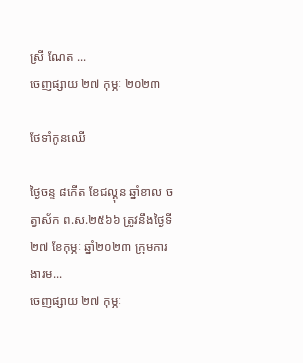ស្រី ណែត ...
ចេញផ្សាយ ២៧ កុម្ភៈ ២០២៣

ថែទាំកូនឈើ

ថ្ងៃចន្ទ ៨កើត ខែជល្គុន ឆ្នាំខាល ចត្វាស័ក ព.ស.២៥៦៦ ត្រូវនឹងថ្ងៃទី២៧ ខែកុម្ភៈ ឆ្នាំ២០២៣ ក្រុមការងារម...
ចេញផ្សាយ ២៧ កុម្ភៈ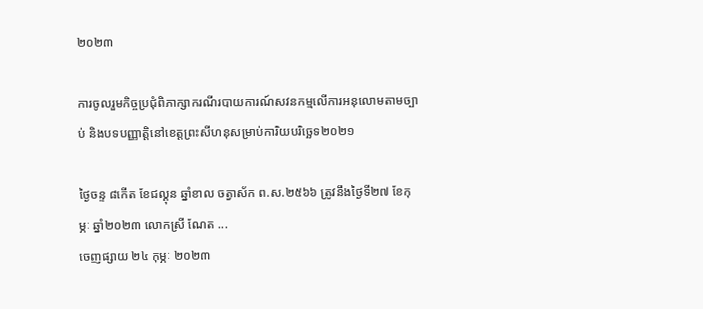២០២៣

ការចូលរួមកិច្ចប្រជុំពិភាក្សាករណីរបាយការណ៍សវនកម្មលើការអនុលោមតាមច្បាប់ និងបទបញ្ញាតិ្តនៅខេត្តព្រះសីហនុសម្រាប់ការិយបរិច្ឆេទ២០២១

ថ្ងៃចន្ទ ៨កើត ខែជល្គុន ឆ្នាំខាល ចត្វាស័ក ព.ស.២៥៦៦ ត្រូវនឹងថ្ងៃទី២៧ ខែកុម្ភៈ ឆ្នាំ២០២៣ លោកស្រី ណែត ...
ចេញផ្សាយ ២៤ កុម្ភៈ ២០២៣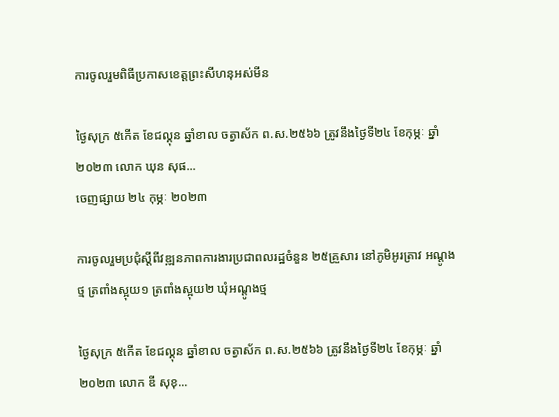ការចូលរួមពិធីប្រកាសខេត្តព្រះសីហនុអស់មីន

ថ្ងៃសុក្រ ៥កើត ខែជល្គុន ឆ្នាំខាល ចត្វាស័ក ព.ស.២៥៦៦ ត្រូវនឹងថ្ងៃទី២៤ ខែកុម្ភៈ ឆ្នាំ២០២៣ លោក ឃុន សុផ...
ចេញផ្សាយ ២៤ កុម្ភៈ ២០២៣

ការចូលរួមប្រជុំស្តីពីវឌ្ឍនភាពការងារប្រជាពលរដ្ឋចំនួន ២៥គ្រួសារ នៅភូមិអូរត្រាវ អណ្តូងថ្ម ត្រពាំងស្អុយ១ ត្រពាំងស្អុយ២ ឃុំអណ្តូងថ្ម

ថ្ងៃសុក្រ ៥កើត ខែជល្គុន ឆ្នាំខាល ចត្វាស័ក ព.ស.២៥៦៦ ត្រូវនឹងថ្ងៃទី២៤ ខែកុម្ភៈ ឆ្នាំ២០២៣ លោក ឌី សុខុ...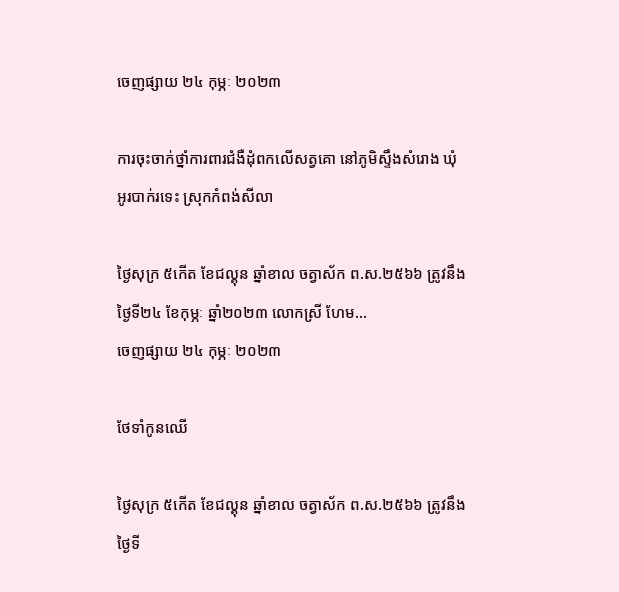ចេញផ្សាយ ២៤ កុម្ភៈ ២០២៣

ការចុះចាក់ថ្នាំការពារជំងឺដុំពកលើសត្វគោ នៅភូមិស្ទឹងសំរោង ឃុំអូរបាក់រទេះ ស្រុកកំពង់សីលា

ថ្ងៃសុក្រ ៥កើត ខែជល្គុន ឆ្នាំខាល ចត្វាស័ក ព.ស.២៥៦៦ ត្រូវនឹងថ្ងៃទី២៤ ខែកុម្ភៈ ឆ្នាំ២០២៣ លោកស្រី ហែម...
ចេញផ្សាយ ២៤ កុម្ភៈ ២០២៣

ថែទាំកូនឈើ

ថ្ងៃសុក្រ ៥កើត ខែជល្គុន ឆ្នាំខាល ចត្វាស័ក ព.ស.២៥៦៦ ត្រូវនឹងថ្ងៃទី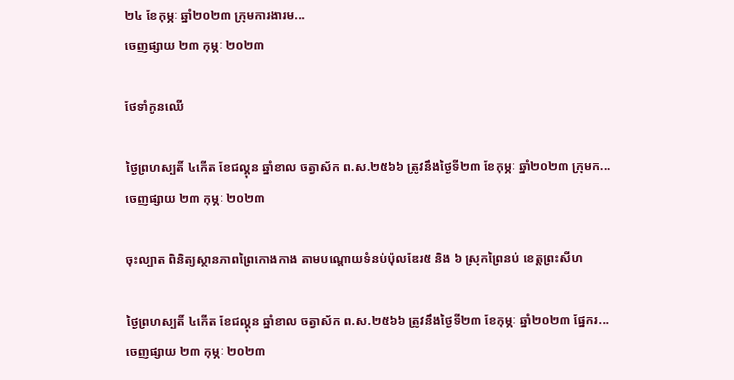២៤ ខែកុម្ភៈ ឆ្នាំ២០២៣ ក្រុមការងារម...
ចេញផ្សាយ ២៣ កុម្ភៈ ២០២៣

ថែទាំកូនឈើ

ថ្ងៃព្រហស្បតិ៍ ៤កើត ខែជល្គុន ឆ្នាំខាល ចត្វាស័ក ព.ស.២៥៦៦ ត្រូវនឹងថ្ងៃទី២៣ ខែកុម្ភៈ ឆ្នាំ២០២៣ ក្រុមក...
ចេញផ្សាយ ២៣ កុម្ភៈ ២០២៣

ចុះល្បាត ពិនិត្យស្ថានភាពព្រៃកោងកាង តាមបណ្តោយទំនប់ប៉ុលឌែរ៥ និង ៦ ស្រុកព្រៃនប់ ខេត្តព្រះសីហ

ថ្ងៃព្រហស្បតិ៍ ៤កើត ខែជល្គុន ឆ្នាំខាល ចត្វាស័ក ព.ស.២៥៦៦ ត្រូវនឹងថ្ងៃទី២៣ ខែកុម្ភៈ ឆ្នាំ២០២៣ ផ្នែករ...
ចេញផ្សាយ ២៣ កុម្ភៈ ២០២៣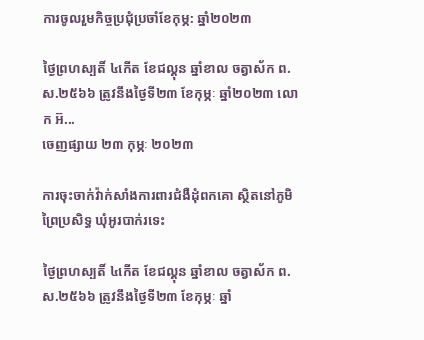ការចូលរួមកិច្ចប្រជុំប្រចាំខែកុម្ភ: ឆ្នាំ២០២៣

ថ្ងៃព្រហស្បតិ៍ ៤កើត ខែជល្គុន ឆ្នាំខាល ចត្វាស័ក ព.ស.២៥៦៦ ត្រូវនឹងថ្ងៃទី២៣ ខែកុម្ភៈ ឆ្នាំ២០២៣ លោក អ៊...
ចេញផ្សាយ ២៣ កុម្ភៈ ២០២៣

ការចុះចាក់វ៉ាក់សាំងការពារជំងឺដុំពកគោ ស្ថិតនៅភូមិព្រៃប្រសិទ្ធ ឃុំអូរបាក់រទេះ

ថ្ងៃព្រហស្បតិ៍ ៤កើត ខែជល្គុន ឆ្នាំខាល ចត្វាស័ក ព.ស.២៥៦៦ ត្រូវនឹងថ្ងៃទី២៣ ខែកុម្ភៈ ឆ្នាំ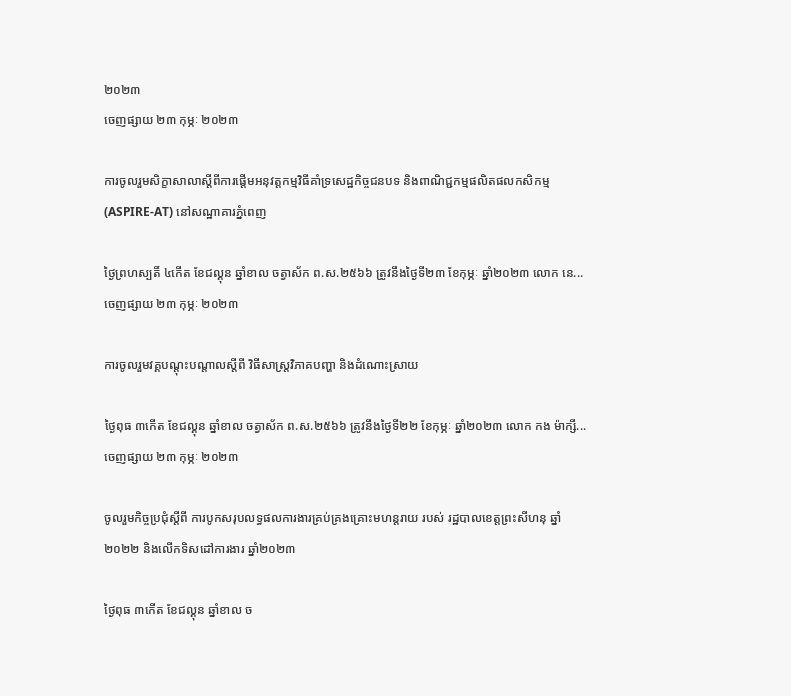២០២៣
ចេញផ្សាយ ២៣ កុម្ភៈ ២០២៣

ការចូលរួមសិក្ខាសាលាស្តីពីការផ្តើមអនុវត្តកម្មវិធីគាំទ្រសេដ្ឋកិច្ចជនបទ និងពាណិជ្ជកម្មផលិតផលកសិកម្ម(ASPIRE-AT) នៅសណ្ឋាគារភ្នំពេញ

ថ្ងៃព្រហស្បតិ៍ ៤កើត ខែជល្គុន ឆ្នាំខាល ចត្វាស័ក ព.ស.២៥៦៦ ត្រូវនឹងថ្ងៃទី២៣ ខែកុម្ភៈ ឆ្នាំ២០២៣ លោក នេ...
ចេញផ្សាយ ២៣ កុម្ភៈ ២០២៣

ការចូលរួមវគ្គបណ្តុះបណ្តាលស្តីពី វិធីសាស្ត្រវិភាគបញ្ហា និងដំណោះស្រាយ

ថ្ងៃពុធ ៣កើត ខែជល្គុន ឆ្នាំខាល ចត្វាស័ក ព.ស.២៥៦៦ ត្រូវនឹងថ្ងៃទី២២ ខែកុម្ភៈ ឆ្នាំ២០២៣ លោក កង ម៉ាក្សី...
ចេញផ្សាយ ២៣ កុម្ភៈ ២០២៣

ចូលរួមកិច្ចប្រជុំស្តីពី ការបូកសរុបលទ្ធផលការងារគ្រប់គ្រងគ្រោះមហន្តរាយ របស់ រដ្ឋបាលខេត្តព្រះសីហនុ ឆ្នាំ២០២២ និងលើកទិសដៅការងារ ឆ្នាំ២០២៣

ថ្ងៃពុធ ៣កើត ខែជល្គុន ឆ្នាំខាល ច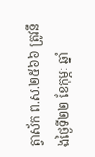ត្វាស័ក ព.ស.២៥៦៦ ត្រូវនឹងថ្ងៃទី២២ ខែកុម្ភៈ ឆ្នាំ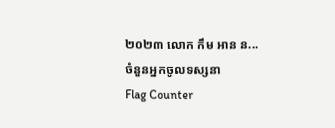២០២៣ លោក កឹម អាន ន...
ចំនួនអ្នកចូលទស្សនា
Flag Counter